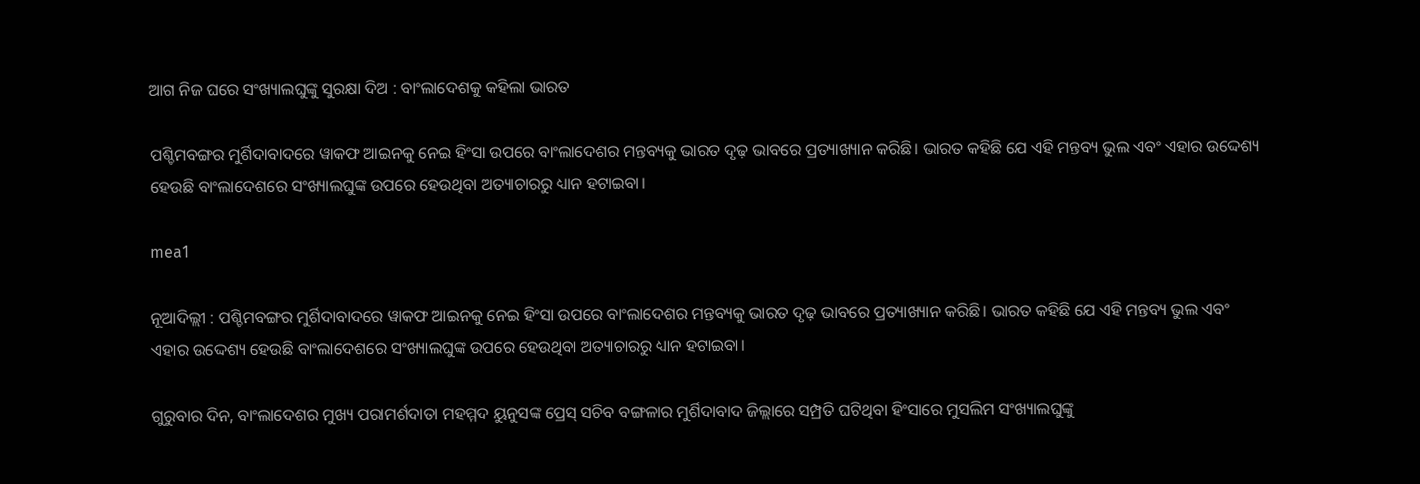ଆଗ ନିଜ ଘରେ ସଂଖ୍ୟାଲଘୁଙ୍କୁ ସୁରକ୍ଷା ଦିଅ : ବାଂଲାଦେଶକୁ କହିଲା ଭାରତ

ପଶ୍ଚିମବଙ୍ଗର ମୁର୍ଶିଦାବାଦରେ ୱାକଫ ଆଇନକୁ ନେଇ ହିଂସା ଉପରେ ବାଂଲାଦେଶର ମନ୍ତବ୍ୟକୁ ଭାରତ ଦୃଢ଼ ଭାବରେ ପ୍ରତ୍ୟାଖ୍ୟାନ କରିଛି। ଭାରତ କହିଛି ଯେ ଏହି ମନ୍ତବ୍ୟ ଭୁଲ ଏବଂ ଏହାର ଉଦ୍ଦେଶ୍ୟ ହେଉଛି ବାଂଲାଦେଶରେ ସଂଖ୍ୟାଲଘୁଙ୍କ ଉପରେ ହେଉଥିବା ଅତ୍ୟାଚାରରୁ ଧ୍ୟାନ ହଟାଇବା।

mea1

ନୂଆଦିଲ୍ଲୀ : ପଶ୍ଚିମବଙ୍ଗର ମୁର୍ଶିଦାବାଦରେ ୱାକଫ ଆଇନକୁ ନେଇ ହିଂସା ଉପରେ ବାଂଲାଦେଶର ମନ୍ତବ୍ୟକୁ ଭାରତ ଦୃଢ଼ ଭାବରେ ପ୍ରତ୍ୟାଖ୍ୟାନ କରିଛି। ଭାରତ କହିଛି ଯେ ଏହି ମନ୍ତବ୍ୟ ଭୁଲ ଏବଂ ଏହାର ଉଦ୍ଦେଶ୍ୟ ହେଉଛି ବାଂଲାଦେଶରେ ସଂଖ୍ୟାଲଘୁଙ୍କ ଉପରେ ହେଉଥିବା ଅତ୍ୟାଚାରରୁ ଧ୍ୟାନ ହଟାଇବା।

ଗୁରୁବାର ଦିନ, ବାଂଲାଦେଶର ମୁଖ୍ୟ ପରାମର୍ଶଦାତା ମହମ୍ମଦ ୟୁନୁସଙ୍କ ପ୍ରେସ୍ ସଚିବ ବଙ୍ଗଳାର ମୁର୍ଶିଦାବାଦ ଜିଲ୍ଲାରେ ସମ୍ପ୍ରତି ଘଟିଥିବା ହିଂସାରେ ମୁସଲିମ ସଂଖ୍ୟାଲଘୁଙ୍କୁ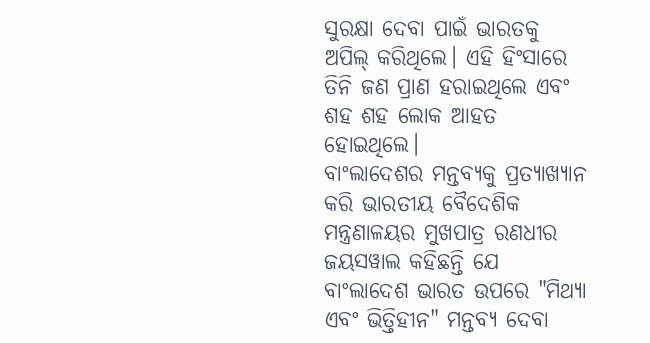ସୁରକ୍ଷା ଦେବା ପାଇଁ ଭାରତକୁ ଅପିଲ୍ କରିଥିଲେ। ଏହି ହିଂସାରେ ତିନି ଜଣ ପ୍ରାଣ ହରାଇଥିଲେ ଏବଂ ଶହ ଶହ ଲୋକ ଆହତ ହୋଇଥିଲେ।
ବାଂଲାଦେଶର ମନ୍ତବ୍ୟକୁ ପ୍ରତ୍ୟାଖ୍ୟାନ କରି ଭାରତୀୟ ବୈଦେଶିକ ମନ୍ତ୍ରଣାଳୟର ମୁଖପାତ୍ର ରଣଧୀର ଜୟସୱାଲ କହିଛନ୍ତି ଯେ ବାଂଲାଦେଶ ଭାରତ ଉପରେ "ମିଥ୍ୟା ଏବଂ ଭିତ୍ତିହୀନ" ମନ୍ତବ୍ୟ ଦେବା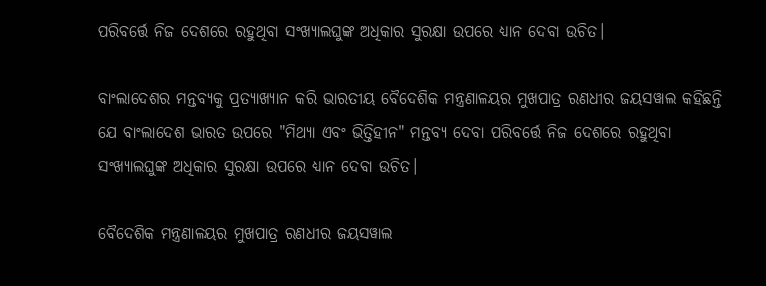ପରିବର୍ତ୍ତେ ନିଜ ଦେଶରେ ରହୁଥିବା ସଂଖ୍ୟାଲଘୁଙ୍କ ଅଧିକାର ସୁରକ୍ଷା ଉପରେ ଧ୍ୟାନ ଦେବା ଉଚିତ।

ବାଂଲାଦେଶର ମନ୍ତବ୍ୟକୁ ପ୍ରତ୍ୟାଖ୍ୟାନ କରି ଭାରତୀୟ ବୈଦେଶିକ ମନ୍ତ୍ରଣାଳୟର ମୁଖପାତ୍ର ରଣଧୀର ଜୟସୱାଲ କହିଛନ୍ତି ଯେ ବାଂଲାଦେଶ ଭାରତ ଉପରେ "ମିଥ୍ୟା ଏବଂ ଭିତ୍ତିହୀନ" ମନ୍ତବ୍ୟ ଦେବା ପରିବର୍ତ୍ତେ ନିଜ ଦେଶରେ ରହୁଥିବା ସଂଖ୍ୟାଲଘୁଙ୍କ ଅଧିକାର ସୁରକ୍ଷା ଉପରେ ଧ୍ୟାନ ଦେବା ଉଚିତ।

ବୈଦେଶିକ ମନ୍ତ୍ରଣାଳୟର ମୁଖପାତ୍ର ରଣଧୀର ଜୟସୱାଲ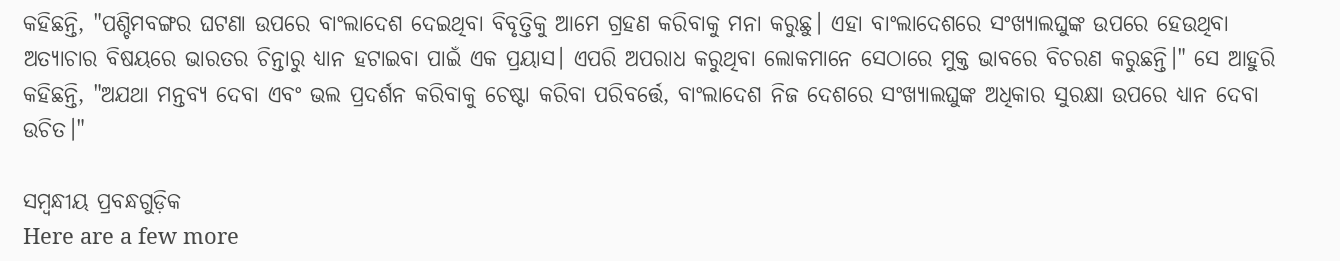କହିଛନ୍ତି, "ପଶ୍ଚିମବଙ୍ଗର ଘଟଣା ଉପରେ ବାଂଲାଦେଶ ଦେଇଥିବା ବିବୃତ୍ତିକୁ ଆମେ ଗ୍ରହଣ କରିବାକୁ ମନା କରୁଛୁ। ଏହା ବାଂଲାଦେଶରେ ସଂଖ୍ୟାଲଘୁଙ୍କ ଉପରେ ହେଉଥିବା ଅତ୍ୟାଚାର ବିଷୟରେ ଭାରତର ଚିନ୍ତାରୁ ଧ୍ୟାନ ହଟାଇବା ପାଇଁ ଏକ ପ୍ରୟାସ। ଏପରି ଅପରାଧ କରୁଥିବା ଲୋକମାନେ ସେଠାରେ ମୁକ୍ତ ଭାବରେ ବିଚରଣ କରୁଛନ୍ତି।" ସେ ଆହୁରି କହିଛନ୍ତି, "ଅଯଥା ମନ୍ତବ୍ୟ ଦେବା ଏବଂ ଭଲ ପ୍ରଦର୍ଶନ କରିବାକୁ ଚେଷ୍ଟା କରିବା ପରିବର୍ତ୍ତେ, ବାଂଲାଦେଶ ନିଜ ଦେଶରେ ସଂଖ୍ୟାଲଘୁଙ୍କ ଅଧିକାର ସୁରକ୍ଷା ଉପରେ ଧ୍ୟାନ ଦେବା ଉଚିତ।"

ସମ୍ବନ୍ଧୀୟ ପ୍ରବନ୍ଧଗୁଡ଼ିକ
Here are a few more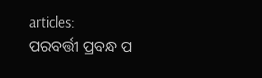articles:
ପରବର୍ତ୍ତୀ ପ୍ରବନ୍ଧ ପ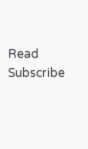Read
Subscribe